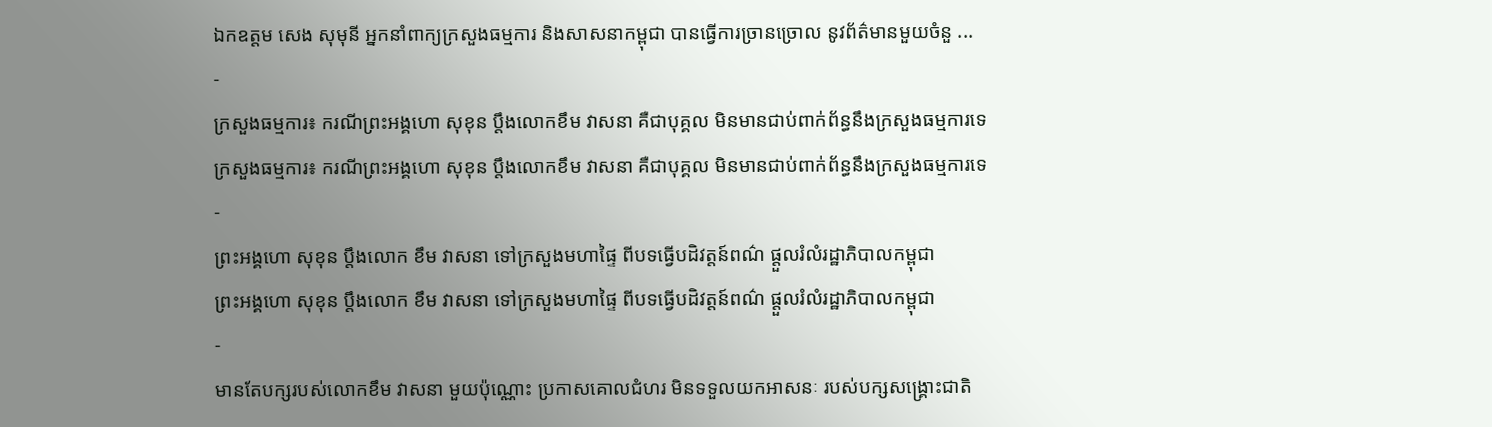ឯកឧត្តម សេង សុមុនី អ្នកនាំពាក្យក្រសួងធម្មការ និងសាសនាកម្ពុជា បានធ្វើការច្រានច្រោល នូវព័ត៌មានមួយចំនួ ...
-
ក្រសួងធម្មការ៖ ករណីព្រះអង្គហោ សុខុន ប្តឹងលោកខឹម វាសនា គឺជាបុគ្គល មិនមានជាប់ពាក់ព័ន្ធនឹងក្រសួងធម្មការទេ
ក្រសួងធម្មការ៖ ករណីព្រះអង្គហោ សុខុន ប្តឹងលោកខឹម វាសនា គឺជាបុគ្គល មិនមានជាប់ពាក់ព័ន្ធនឹងក្រសួងធម្មការទេ
-
ព្រះអង្គហោ សុខុន ប្តឹងលោក ខឹម វាសនា ទៅក្រសួងមហាផ្ទៃ ពីបទធ្វើបដិវត្តន៍ពណ៌ ផ្តួលរំលំរដ្ឋាភិបាលកម្ពុជា
ព្រះអង្គហោ សុខុន ប្តឹងលោក ខឹម វាសនា ទៅក្រសួងមហាផ្ទៃ ពីបទធ្វើបដិវត្តន៍ពណ៌ ផ្តួលរំលំរដ្ឋាភិបាលកម្ពុជា
-
មានតែបក្សរបស់លោកខឹម វាសនា មួយប៉ុណ្ណោះ ប្រកាសគោលជំហរ មិនទទួលយកអាសនៈ របស់បក្សសង្គ្រោះជាតិ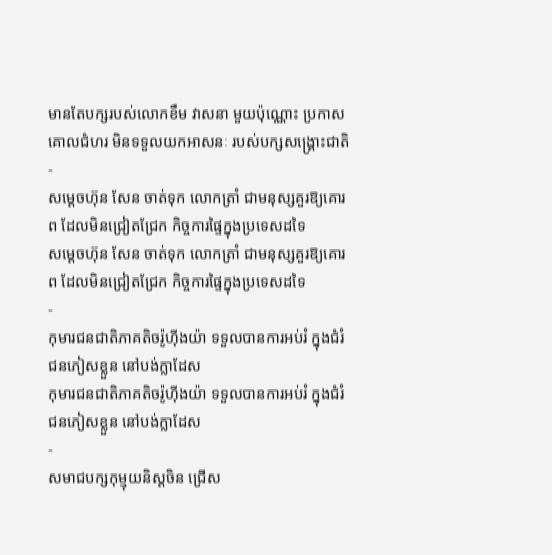មានតែបក្សរបស់លោកខឹម វាសនា មួយប៉ុណ្ណោះ ប្រកាសគោលជំហរ មិនទទួលយកអាសនៈ របស់បក្សសង្គ្រោះជាតិ
-
សម្តេចហ៊ុន សែន ចាត់ទុក លោកត្រាំ ជាមនុស្សគួរឱ្យគោរព ដែលមិនជ្រៀតជ្រែក កិច្ចការផ្ទៃក្នុងប្រទេសដទៃ
សម្តេចហ៊ុន សែន ចាត់ទុក លោកត្រាំ ជាមនុស្សគួរឱ្យគោរព ដែលមិនជ្រៀតជ្រែក កិច្ចការផ្ទៃក្នុងប្រទេសដទៃ
-
កុមារជនជាតិភាគតិចរ៉ូហ៊ីងយ៉ា ទទួលបានការអប់រំ ក្នុងជំរំជនភៀសខ្លួន នៅបង់ក្លាដែស
កុមារជនជាតិភាគតិចរ៉ូហ៊ីងយ៉ា ទទួលបានការអប់រំ ក្នុងជំរំជនភៀសខ្លួន នៅបង់ក្លាដែស
-
សមាជបក្សកុម្មុយនិស្តចិន ជ្រើស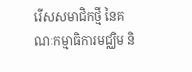រើសសមាជិកថ្មី នៃគណៈកម្មាធិការមជ្ឈិម និ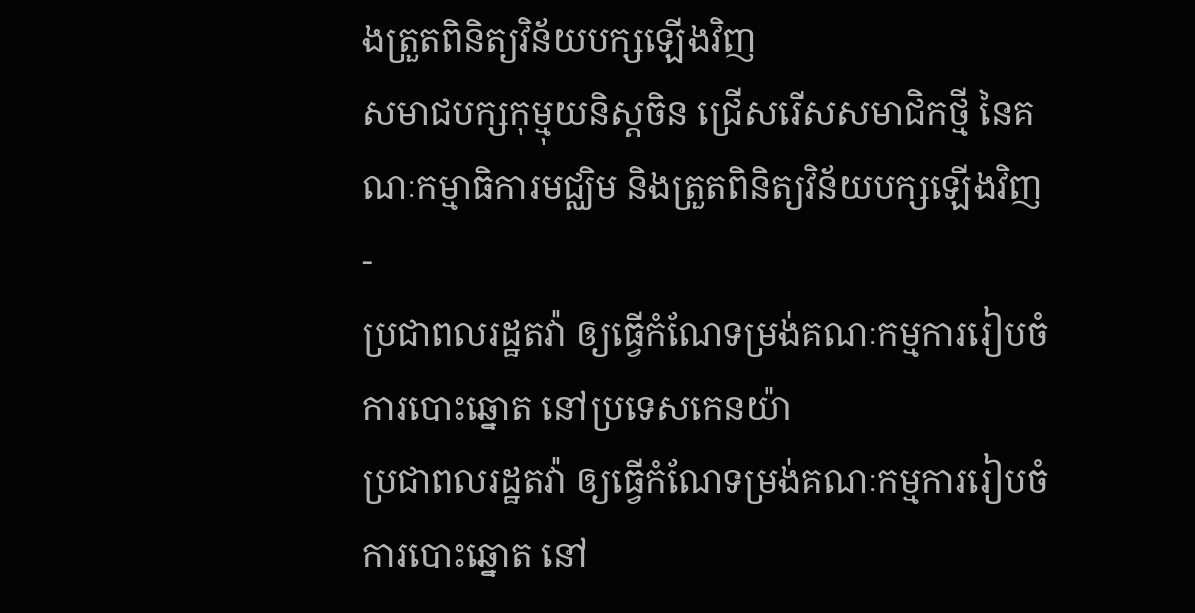ងត្រួតពិនិត្យវិន័យបក្សឡើងវិញ
សមាជបក្សកុម្មុយនិស្តចិន ជ្រើសរើសសមាជិកថ្មី នៃគណៈកម្មាធិការមជ្ឈិម និងត្រួតពិនិត្យវិន័យបក្សឡើងវិញ
-
ប្រជាពលរដ្ឋតវ៉ា ឲ្យធ្វើកំណែទម្រង់គណៈកម្មការរៀបចំការបោះឆ្នោត នៅប្រទេសកេនយ៉ា
ប្រជាពលរដ្ឋតវ៉ា ឲ្យធ្វើកំណែទម្រង់គណៈកម្មការរៀបចំការបោះឆ្នោត នៅ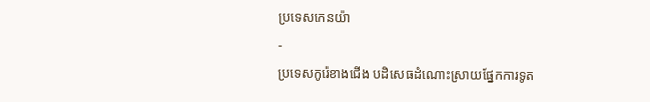ប្រទេសកេនយ៉ា
-
ប្រទេសកូរ៉េខាងជើង បដិសេធដំណោះស្រាយផ្នែកការទូត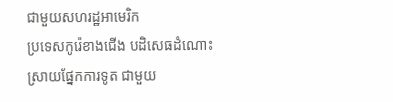ជាមួយសហរដ្ឋអាមេរិក
ប្រទេសកូរ៉េខាងជើង បដិសេធដំណោះស្រាយផ្នែកការទូត ជាមួយ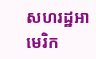សហរដ្ឋអាមេរិក